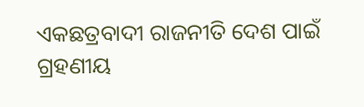ଏକଛତ୍ରବାଦୀ ରାଜନୀତି ଦେଶ ପାଇଁ ଗ୍ରହଣୀୟ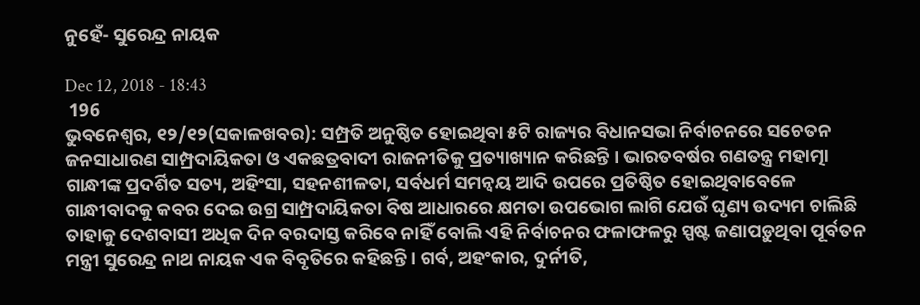ନୁହେଁ- ସୁରେନ୍ଦ୍ର ନାୟକ

Dec 12, 2018 - 18:43
 196
ଭୁବନେଶ୍ୱର, ୧୨/୧୨(ସକାଳଖବର): ସମ୍ପ୍ରତି ଅନୁଷ୍ଠିତ ହୋଇଥିବା ୫ଟି ରାଜ୍ୟର ବିଧାନସଭା ନିର୍ବାଚନରେ ସଚେତନ ଜନସାଧାରଣ ସାମ୍ପ୍ରଦାୟିକତା ଓ ଏକଛତ୍ରବାଦୀ ରାଜନୀତିକୁ ପ୍ରତ୍ୟାଖ୍ୟାନ କରିଛନ୍ତି । ଭାରତବର୍ଷର ଗଣତନ୍ତ୍ର ମହାତ୍ମା ଗାନ୍ଧୀଙ୍କ ପ୍ରଦର୍ଶିତ ସତ୍ୟ, ଅହିଂସା, ସହନଶୀଳତା, ସର୍ବଧର୍ମ ସମନ୍ୱୟ ଆଦି ଉପରେ ପ୍ରତିଷ୍ଠିତ ହୋଇଥିବାବେଳେ ଗାନ୍ଧୀବାଦକୁ କବର ଦେଇ ଉଗ୍ର ସାମ୍ପ୍ରଦାୟିକତା ବିଷ ଆଧାରରେ କ୍ଷମତା ଉପଭୋଗ ଲାଗି ଯେଉଁ ଘୃଣ୍ୟ ଉଦ୍ୟମ ଚାଲିଛି ତାହାକୁ ଦେଶବାସୀ ଅଧିକ ଦିନ ବରଦାସ୍ତ କରିବେ ନାହିଁ ବୋଲି ଏହି ନିର୍ବାଚନର ଫଳାଫଳରୁ ସ୍ପଷ୍ଟ ଜଣାପଡ଼ୁଥିବା ପୂର୍ବତନ ମନ୍ତ୍ରୀ ସୁରେନ୍ଦ୍ର ନାଥ ନାୟକ ଏକ ବିବୃତିରେ କହିଛନ୍ତି । ଗର୍ବ, ଅହଂକାର, ଦୁର୍ନୀତି,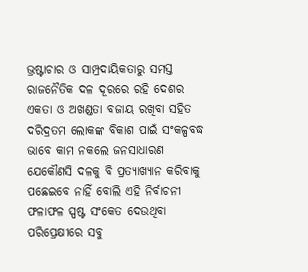ଭ୍ରଷ୍ଟାଚାର ଓ ସାମ୍ପ୍ରଦାୟିକତାରୁ ସମସ୍ତ ରାଜନୈତିକ ଦଳ ଦୂରରେ ରହି ଦେଶର ଏକତା ଓ ଅଖଣ୍ଡତା ବଜାୟ ରଖିବା ସହିତ ଦରିଦ୍ରତମ ଲୋକଙ୍କ ବିକାଶ ପାଇଁ ସଂକଳ୍ପବଦ୍ଧ ଭାବେ କାମ ନକଲେ ଜନସାଧାରଣ ଯେକୌଣସି ଦଳକୁ ବି ପ୍ରତ୍ୟାଖ୍ୟାନ କରିବାକୁ ପଛେଇବେ ନାହିଁ ବୋଲି ଏହି ନିର୍ବାଚନୀ ଫଳାଫଳ ସ୍ପଷ୍ଟ ସଂକେତ ଦେଉଥିବା ପରିପ୍ରେକ୍ଷୀରେ ସବୁ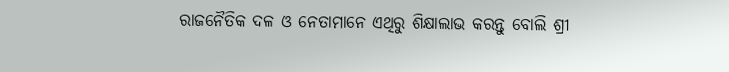ରାଜନୈତିକ ଦଳ ଓ ନେତାମାନେ ଏଥିରୁ ଶିକ୍ଷାଲାଭ କରନ୍ତୁ ବୋଲି ଶ୍ରୀ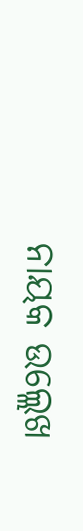ନାୟକ ଉଲ୍ଲେଖ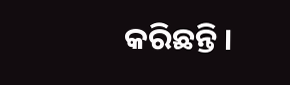କରିଛନ୍ତି ।